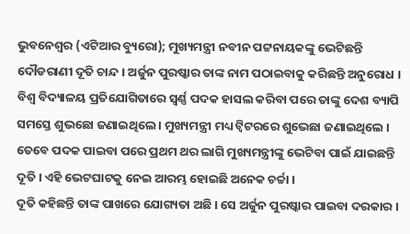ଭୁବନେଶ୍ୱର (ଏଟିଆର ବ୍ୟୁରୋ); ମୁଖ୍ୟମନ୍ତ୍ରୀ ନବୀନ ପଟ୍ଟନାୟକଙ୍କୁ ଭେଟିଛନ୍ତି ଦୌଡରାଣୀ ଦୂତି ଚାନ୍ଦ । ଅର୍ଜୁନ ପୁରଷ୍କାର ତାଙ୍କ ନାମ ପଠାଇବାକୁ କରିଛନ୍ତି ଅନୁରୋଧ । ବିଶ୍ୱ ବିଦ୍ୟାଳୟ ପ୍ରତିଯୋଗିତାରେ ସ୍ୱର୍ଣ୍ଣ ପଦକ ହାସଲ କରିବା ପରେ ତାଙ୍କୁ ଦେଶ ବ୍ୟାପି ସମସ୍ତେ ଶୁଭଛୋ ଜଣାଇଥିଲେ । ମୁଖ୍ୟମନ୍ତ୍ରୀ ମଧ୍ୟ ଟ୍ୱିଟରରେ ଶୁଭେଛା ଜଣାଇଥିଲେ । ତେବେ ପଦକ ପାଇବା ପରେ ପ୍ରଥମ ଥର ଲାଗି ମୁଖ୍ୟମନ୍ତ୍ରୀଙ୍କୁ ଭେଟିବା ପାଇଁ ଯାଇଛନ୍ତି ଦୂତି । ଏହି ଭେଟଘାଟକୁ ନେଇ ଆରମ୍ଭ ହୋଇଛି ଅନେକ ଚର୍ଚ୍ଚା ।
ଦୂତି କହିଛନ୍ତି ତାଙ୍କ ପାଖରେ ଯୋଗ୍ୟତା ଅଛି । ସେ ଅର୍ଜୁନ ପୁରଷ୍କାର ପାଇବା ଦରକାର ।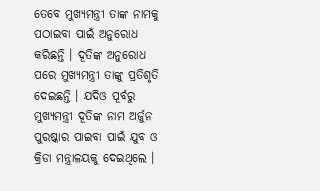ତେବେ ମୁଖ୍ୟମନ୍ତ୍ରୀ ତାଙ୍କ ନାମକୁ ପଠାଇବା ପାଇଁ ଅନୁରୋଧ କରିଛନ୍ତି । ଦୂତିଙ୍କ ଅନୁରୋଧ ପରେ ମୁଖ୍ୟମନ୍ତ୍ରୀ ତାଙ୍କୁ ପ୍ରତିଶୃତି ଦେଇଛନ୍ତି । ଯଦିଓ ପୂର୍ବରୁ ମୁଖ୍ୟମନ୍ତ୍ରୀ ଦୂତିଙ୍କ ନାମ ଅର୍ଜୁନ ପୁରଷ୍କାର ପାଇବା ପାଇଁ ଯୁବ ଓ କ୍ରିଡା ମନ୍ତ୍ରାଳୟକୁ ଦେଇଥିଲେ ।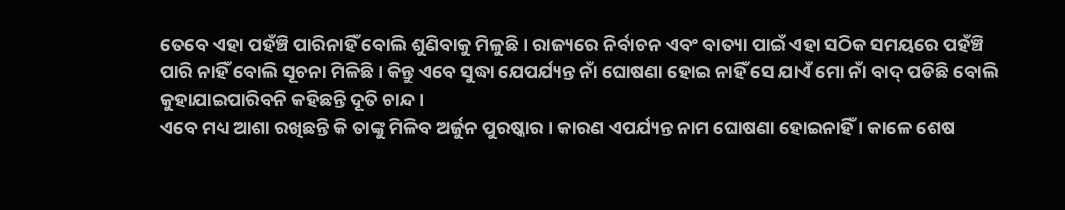ତେବେ ଏହା ପହଁଞ୍ଚି ପାରିନାହିଁ ବୋଲି ଶୁଣିବାକୁ ମିଳୁଛି । ରାଜ୍ୟରେ ନିର୍ବାଚନ ଏବଂ ବାତ୍ୟା ପାଇଁ ଏହା ସଠିକ ସମୟରେ ପହଁଞ୍ଚି ପାରି ନାହିଁ ବୋଲି ସୂଚନା ମିଳିଛି । କିନ୍ତୁ ଏବେ ସୁଦ୍ଧା ଯେପର୍ଯ୍ୟନ୍ତ ନାଁ ଘୋଷଣା ହୋଇ ନାହିଁ ସେ ଯାଏଁ ମୋ ନାଁ ବାଦ୍ ପଡିଛି ବୋଲି କୁହାଯାଇପାରିବନି କହିଛନ୍ତି ଦୂତି ଚାନ୍ଦ ।
ଏବେ ମଧ୍ୟ ଆଶା ରଖିଛନ୍ତି କି ତାଙ୍କୁ ମିଳିବ ଅର୍ଜୁନ ପୁରଷ୍କାର । କାରଣ ଏପର୍ଯ୍ୟନ୍ତ ନାମ ଘୋଷଣା ହୋଇନାହିଁ । କାଳେ ଶେଷ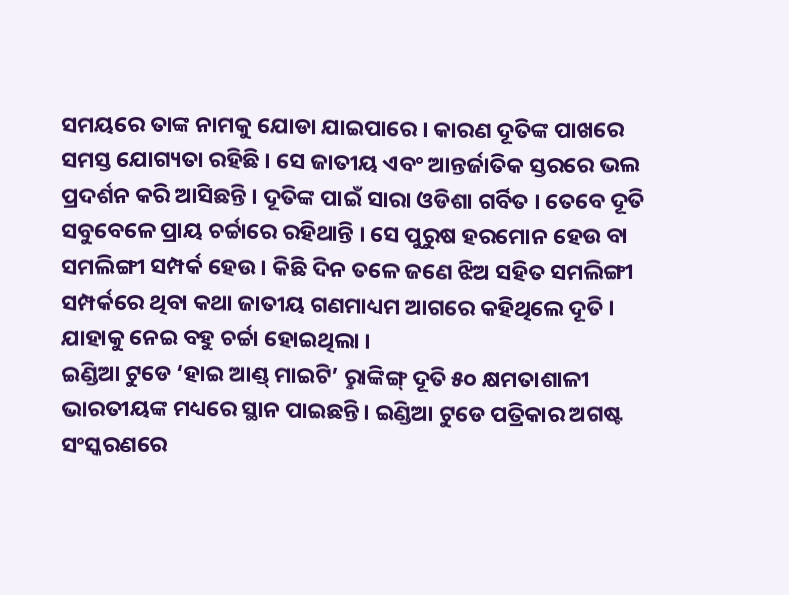ସମୟରେ ତାଙ୍କ ନାମକୁ ଯୋଡା ଯାଇପାରେ । କାରଣ ଦୂତିଙ୍କ ପାଖରେ ସମସ୍ତ ଯୋଗ୍ୟତା ରହିଛି । ସେ ଜାତୀୟ ଏବଂ ଆନ୍ତର୍ଜାତିକ ସ୍ତରରେ ଭଲ ପ୍ରଦର୍ଶନ କରି ଆସିଛନ୍ତି । ଦୂତିଙ୍କ ପାଇଁ ସାରା ଓଡିଶା ଗର୍ବିତ । ତେବେ ଦୂତି ସବୁବେଳେ ପ୍ରାୟ ଚର୍ଚ୍ଚାରେ ରହିଥାନ୍ତି । ସେ ପୁରୁଷ ହରମୋନ ହେଉ ବା ସମଲିଙ୍ଗୀ ସମ୍ପର୍କ ହେଉ । କିଛି ଦିନ ତଳେ ଜଣେ ଝିଅ ସହିତ ସମଲିଙ୍ଗୀ ସମ୍ପର୍କରେ ଥିବା କଥା ଜାତୀୟ ଗଣମାଧ୍ୟମ ଆଗରେ କହିଥିଲେ ଦୂତି । ଯାହାକୁ ନେଇ ବହୁ ଚର୍ଚ୍ଚା ହୋଇଥିଲା ।
ଇଣ୍ଡିଆ ଟୁଡେ ‘ହାଇ ଆଣ୍ଡ୍ ମାଇଟି’ ରୢାଙ୍କିଙ୍ଗ୍ ଦୂତି ୫୦ କ୍ଷମତାଶାଳୀ ଭାରତୀୟଙ୍କ ମଧ୍ୟରେ ସ୍ଥାନ ପାଇଛନ୍ତି। ଇଣ୍ଡିଆ ଟୁଡେ ପତ୍ରିକାର ଅଗଷ୍ଟ ସଂସ୍କରଣରେ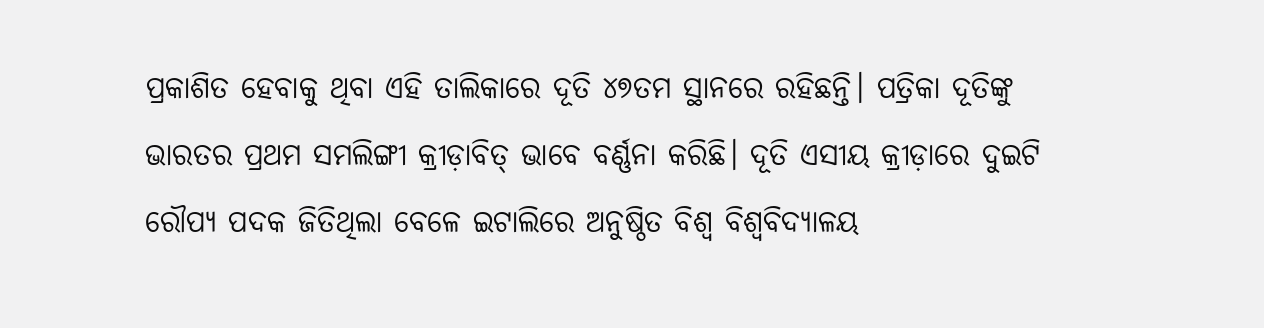ପ୍ରକାଶିତ ହେବାକୁ ଥିବା ଏହି ତାଲିକାରେ ଦୂତି ୪୭ତମ ସ୍ଥାନରେ ରହିଛନ୍ତି। ପତ୍ରିକା ଦୂତିଙ୍କୁ ଭାରତର ପ୍ରଥମ ସମଲିଙ୍ଗୀ କ୍ରୀଡ଼ାବିତ୍ ଭାବେ ବର୍ଣ୍ଣନା କରିଛି। ଦୂତି ଏସୀୟ କ୍ରୀଡ଼ାରେ ଦୁଇଟି ରୌପ୍ୟ ପଦକ ଜିତିଥିଲା ବେଳେ ଇଟାଲିରେ ଅନୁଷ୍ଠିତ ବିଶ୍ବ ବିଶ୍ବବିଦ୍ୟାଳୟ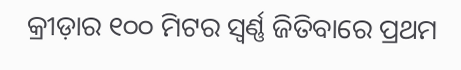କ୍ରୀଡ଼ାର ୧୦୦ ମିଟର ସ୍ବର୍ଣ୍ଣ ଜିତିବାରେ ପ୍ରଥମ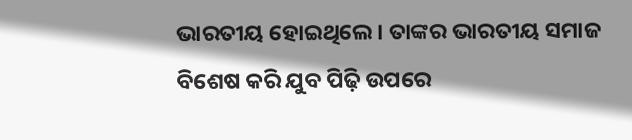ଭାରତୀୟ ହୋଇଥିଲେ। ତାଙ୍କର ଭାରତୀୟ ସମାଜ ବିଶେଷ କରି ଯୁବ ପିଢ଼ି ଉପରେ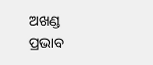ଅଖଣ୍ଡ ପ୍ରଭାବ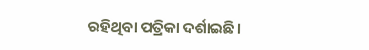ରହିଥିବା ପତ୍ରିକା ଦର୍ଶାଇଛି।